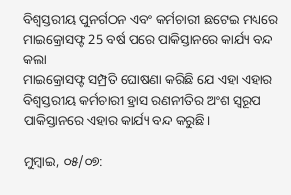ବିଶ୍ୱସ୍ତରୀୟ ପୁନର୍ଗଠନ ଏବଂ କର୍ମଚାରୀ ଛଟେଇ ମଧ୍ୟରେ ମାଇକ୍ରୋସଫ୍ଟ 25 ବର୍ଷ ପରେ ପାକିସ୍ତାନରେ କାର୍ଯ୍ୟ ବନ୍ଦ କଲା
ମାଇକ୍ରୋସଫ୍ଟ ସମ୍ପ୍ରତି ଘୋଷଣା କରିଛି ଯେ ଏହା ଏହାର ବିଶ୍ୱସ୍ତରୀୟ କର୍ମଚାରୀ ହ୍ରାସ ରଣନୀତିର ଅଂଶ ସ୍ୱରୂପ ପାକିସ୍ତାନରେ ଏହାର କାର୍ଯ୍ୟ ବନ୍ଦ କରୁଛି।

ମୁମ୍ବାଇ, ୦୫/୦୭: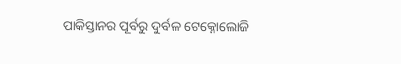ପାକିସ୍ତାନର ପୂର୍ବରୁ ଦୁର୍ବଳ ଟେକ୍ନୋଲୋଜି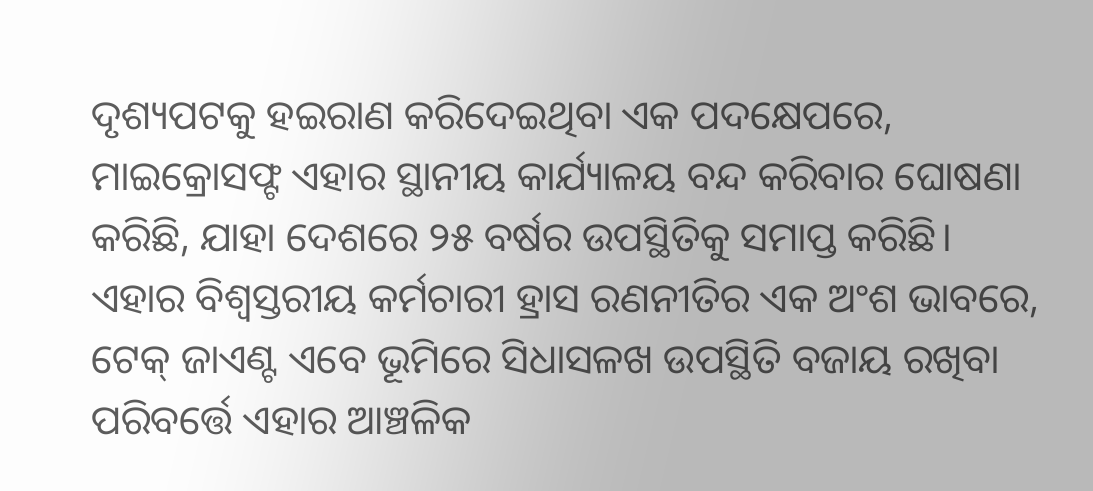ଦୃଶ୍ୟପଟକୁ ହଇରାଣ କରିଦେଇଥିବା ଏକ ପଦକ୍ଷେପରେ, ମାଇକ୍ରୋସଫ୍ଟ ଏହାର ସ୍ଥାନୀୟ କାର୍ଯ୍ୟାଳୟ ବନ୍ଦ କରିବାର ଘୋଷଣା କରିଛି, ଯାହା ଦେଶରେ ୨୫ ବର୍ଷର ଉପସ୍ଥିତିକୁ ସମାପ୍ତ କରିଛି। ଏହାର ବିଶ୍ୱସ୍ତରୀୟ କର୍ମଚାରୀ ହ୍ରାସ ରଣନୀତିର ଏକ ଅଂଶ ଭାବରେ, ଟେକ୍ ଜାଏଣ୍ଟ ଏବେ ଭୂମିରେ ସିଧାସଳଖ ଉପସ୍ଥିତି ବଜାୟ ରଖିବା ପରିବର୍ତ୍ତେ ଏହାର ଆଞ୍ଚଳିକ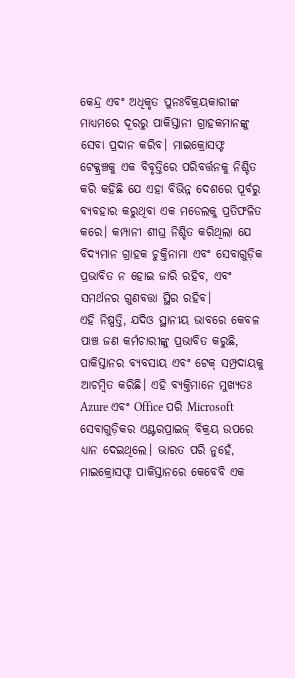କେନ୍ଦ୍ର ଏବଂ ଅଧିକୃତ ପୁନଃବିକ୍ରୟକାରୀଙ୍କ ମାଧ୍ୟମରେ ଦୂରରୁ ପାକିସ୍ତାନୀ ଗ୍ରାହକମାନଙ୍କୁ ସେବା ପ୍ରଦାନ କରିବ। ମାଇକ୍ରୋସଫ୍ଟ ଟେକ୍କ୍ରଞ୍ଚକୁ ଏକ ବିବୃତ୍ତିରେ ପରିବର୍ତ୍ତନକୁ ନିଶ୍ଚିତ କରି କହିଛି ଯେ ଏହା ବିଭିନ୍ନ ଦେଶରେ ପୂର୍ବରୁ ବ୍ୟବହାର କରୁଥିବା ଏକ ମଡେଲକୁ ପ୍ରତିଫଳିତ କରେ। କମ୍ପାନୀ ଶୀଘ୍ର ନିଶ୍ଚିତ କରିଥିଲା ଯେ ବିଦ୍ୟମାନ ଗ୍ରାହକ ଚୁକ୍ତିନାମା ଏବଂ ସେବାଗୁଡ଼ିକ ପ୍ରଭାବିତ ନ ହୋଇ ଜାରି ରହିବ, ଏବଂ ସମର୍ଥନର ଗୁଣବତ୍ତା ସ୍ଥିର ରହିବ।
ଏହି ନିଷ୍ପତ୍ତି, ଯଦିଓ ସ୍ଥାନୀୟ ଭାବରେ କେବଳ ପାଞ୍ଚ ଜଣ କର୍ମଚାରୀଙ୍କୁ ପ୍ରଭାବିତ କରୁଛି, ପାକିସ୍ତାନର ବ୍ୟବସାୟ ଏବଂ ଟେକ୍ ସମ୍ପ୍ରଦାୟକୁ ଆଚମ୍ବିତ କରିଛି। ଏହି ବ୍ୟକ୍ତିମାନେ ମୁଖ୍ୟତଃ Azure ଏବଂ Office ପରି Microsoft ସେବାଗୁଡ଼ିକର ଏଣ୍ଟରପ୍ରାଇଜ୍ ବିକ୍ରୟ ଉପରେ ଧ୍ୟାନ ଦେଇଥିଲେ। ଭାରତ ପରି ନୁହେଁ, ମାଇକ୍ରୋସଫ୍ଟ ପାକିସ୍ତାନରେ କେବେବି ଏକ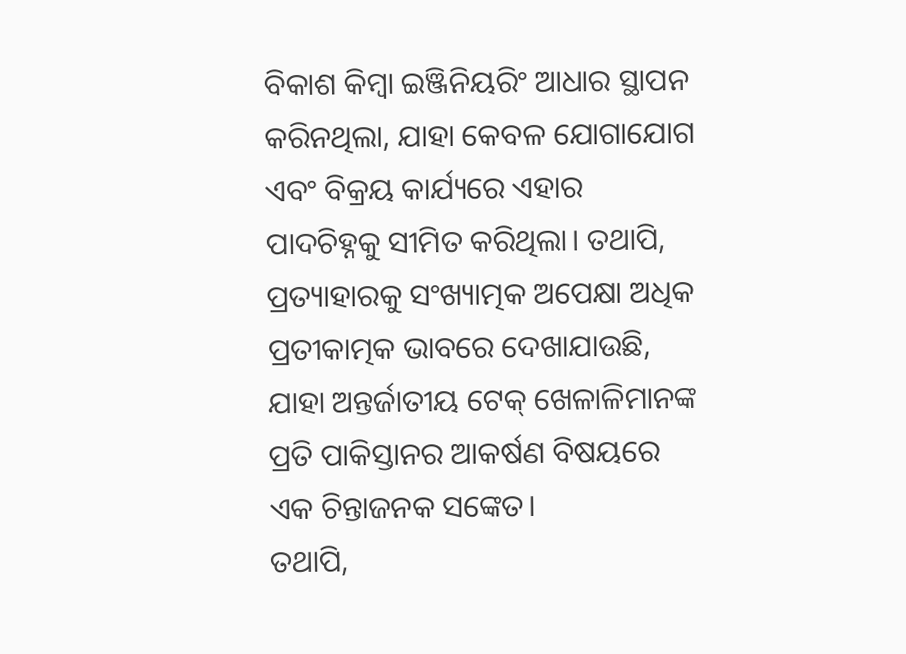ବିକାଶ କିମ୍ବା ଇଞ୍ଜିନିୟରିଂ ଆଧାର ସ୍ଥାପନ କରିନଥିଲା, ଯାହା କେବଳ ଯୋଗାଯୋଗ ଏବଂ ବିକ୍ରୟ କାର୍ଯ୍ୟରେ ଏହାର ପାଦଚିହ୍ନକୁ ସୀମିତ କରିଥିଲା। ତଥାପି, ପ୍ରତ୍ୟାହାରକୁ ସଂଖ୍ୟାତ୍ମକ ଅପେକ୍ଷା ଅଧିକ ପ୍ରତୀକାତ୍ମକ ଭାବରେ ଦେଖାଯାଉଛି, ଯାହା ଅନ୍ତର୍ଜାତୀୟ ଟେକ୍ ଖେଳାଳିମାନଙ୍କ ପ୍ରତି ପାକିସ୍ତାନର ଆକର୍ଷଣ ବିଷୟରେ ଏକ ଚିନ୍ତାଜନକ ସଙ୍କେତ।
ତଥାପି,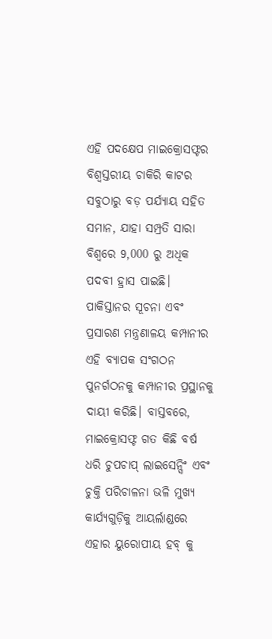ଏହି ପଦକ୍ଷେପ ମାଇକ୍ରୋସଫ୍ଟର ବିଶ୍ୱସ୍ତରୀୟ ଚାକିରି କାଟର ସବୁଠାରୁ ବଡ଼ ପର୍ଯ୍ୟାୟ ସହିତ ସମାନ, ଯାହା ସମ୍ପ୍ରତି ସାରା ବିଶ୍ୱରେ 9,000 ରୁ ଅଧିକ ପଦବୀ ହ୍ରାସ ପାଇଛି। ପାକିସ୍ତାନର ସୂଚନା ଏବଂ ପ୍ରସାରଣ ମନ୍ତ୍ରଣାଳୟ କମ୍ପାନୀର ଏହି ବ୍ୟାପକ ସଂଗଠନ ପୁନର୍ଗଠନକୁ କମ୍ପାନୀର ପ୍ରସ୍ଥାନକୁ ଦାୟୀ କରିଛି। ବାସ୍ତବରେ, ମାଇକ୍ରୋସଫ୍ଟ ଗତ କିଛି ବର୍ଷ ଧରି ଚୁପଚାପ୍ ଲାଇସେନ୍ସିଂ ଏବଂ ଚୁକ୍ତି ପରିଚାଳନା ଭଳି ମୁଖ୍ୟ କାର୍ଯ୍ୟଗୁଡ଼ିକୁ ଆୟର୍ଲାଣ୍ଡରେ ଏହାର ୟୁରୋପୀୟ ହବ୍ କୁ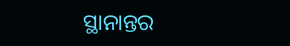ସ୍ଥାନାନ୍ତର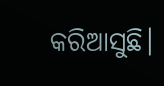କରିଆସୁଛି।